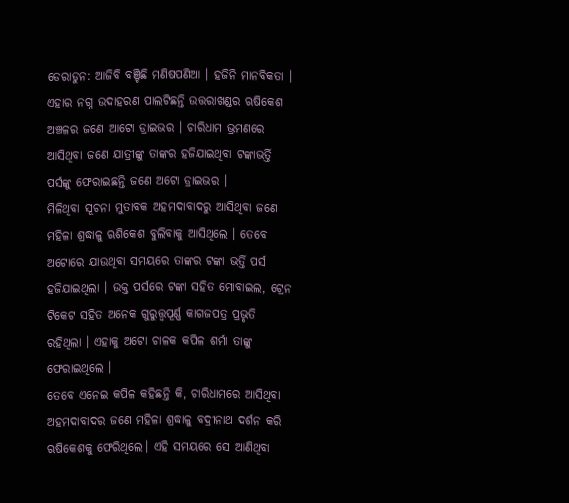ଡେରାଡୁନ: ଆଜିବି ବଞ୍ଚିଛି ମଣିଷପଣିଆ । ହଜିନି ମାନବିକତା । ଏହାର ନଗ୍ନ ଉଦାହରଣ ପାଲଟିଛନ୍ତି ଉତ୍ତରାଖଣ୍ଡର ଋଷିକେଶ ଅଞ୍ଚଳର ଜଣେ ଆଟୋ ଡ୍ରାଇଭର । ଚାରିଧାମ ଭ୍ରମଣରେ ଆସିଥିବା ଜଣେ ଯାତ୍ରୀଙ୍କୁ ତାଙ୍କର ହଜିଯାଇଥିବା ଟଙ୍କାଭର୍ତ୍ତି ପର୍ସଙ୍କୁ ଫେରାଇଛନ୍ତି ଜଣେ ଅଟୋ ଡ୍ରାଇଭର ।
ମିଳିଥିବା ସୂଚନା ମୁତାବକ ଅହମଦାବାଦରୁ ଆସିଥିବା ଜଣେ ମହିଳା ଶ୍ରଦ୍ଧାଳୁ ଋଶିକେଶ ବୁଲିବାକୁ ଆସିଥିଲେ । ତେବେ ଅଟୋରେ ଯାଉଥିବା ସମୟରେ ତାଙ୍କର ଟଙ୍କା ଭର୍ତ୍ତି ପର୍ସ ହଜିଯାଇଥିଲା । ଉକ୍ତ ପର୍ସରେ ଟଙ୍କା ସହିତ ମୋବାଇଲ, ଟ୍ରେନ ଟିକେଟ ସହିତ ଅନେକ ଗୁରୁତ୍ତ୍ବପୂର୍ଣ୍ଣ କାଗଜପତ୍ର ପ୍ରଭୃତି ରହିଥିଲା । ଏହାକୁ ଅଟୋ ଚାଳକ କପିଳ ଶର୍ମା ତାଙ୍କୁ ଫେରାଇଥିଲେ ।
ତେବେ ଏନେଇ କପିଳ କହିଛନ୍ତି କି, ଚାରିଧାମରେ ଆସିଥିବା ଅହମଦାବାଦର ଜଣେ ମହିଳା ଶ୍ରଦ୍ଧାଳୁ ବଦ୍ରୀନାଥ ଦର୍ଶନ କରି ଋଷିକେଶକୁ ଫେରିଥିଲେ। ଏହି ସମୟରେ ସେ ଆଣିଥିବା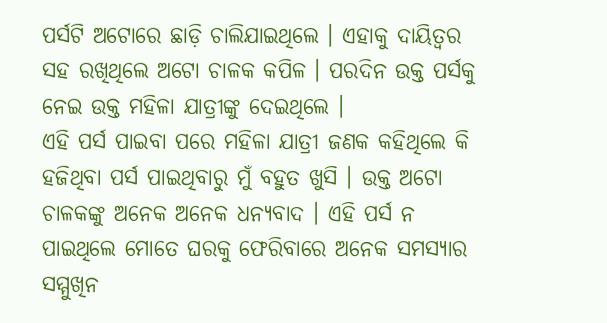ପର୍ସଟି ଅଟୋରେ ଛାଡ଼ି ଚାଲିଯାଇଥିଲେ । ଏହାକୁ ଦାୟିତ୍ବର ସହ ରଖିଥିଲେ ଅଟୋ ଚାଳକ କପିଳ । ପରଦିନ ଉକ୍ତ ପର୍ସକୁ ନେଇ ଉକ୍ତ ମହିଳା ଯାତ୍ରୀଙ୍କୁ ଦେଇଥିଲେ ।
ଏହି ପର୍ସ ପାଇବା ପରେ ମହିଳା ଯାତ୍ରୀ ଜଣକ କହିଥିଲେ କି ହଜିଥିବା ପର୍ସ ପାଇଥିବାରୁ ମୁଁ ବହୁତ ଖୁସି । ଉକ୍ତ ଅଟୋ ଚାଳକଙ୍କୁ ଅନେକ ଅନେକ ଧନ୍ୟବାଦ । ଏହି ପର୍ସ ନ ପାଇଥିଲେ ମୋତେ ଘରକୁ ଫେରିବାରେ ଅନେକ ସମସ୍ୟାର ସମ୍ମୁଖିନ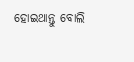ହୋଇଥାନ୍ତୁ ବୋଲି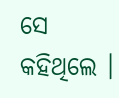ସେ କହିଥିଲେ ।